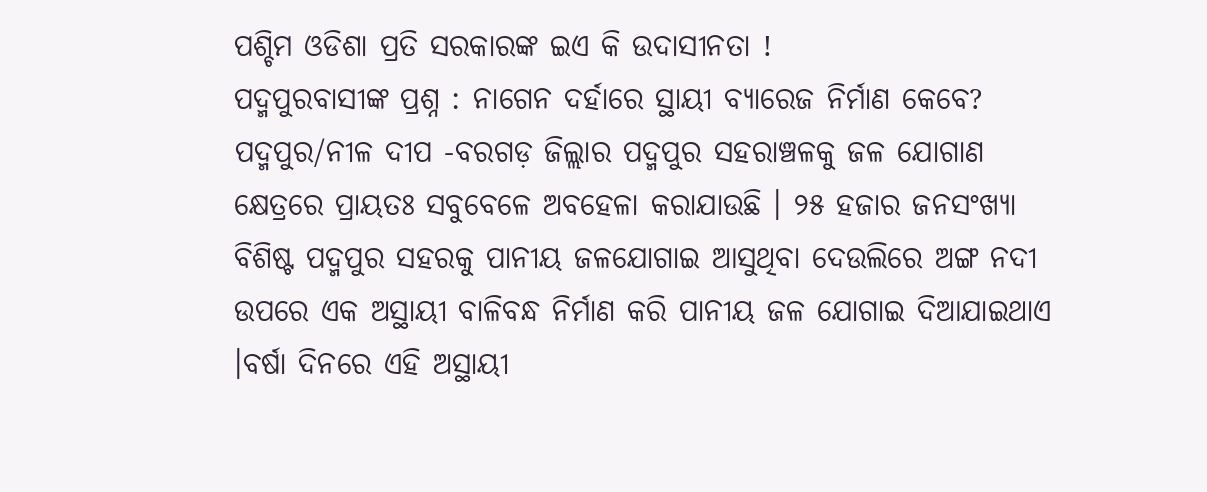ପଶ୍ଚିମ ଓଡିଶା ପ୍ରତି ସରକାରଙ୍କ ଇଏ କି ଉଦାସୀନତା !
ପଦ୍ମପୁରବାସୀଙ୍କ ପ୍ରଶ୍ନ : ନାଗେନ ଦର୍ହାରେ ସ୍ଥାୟୀ ବ୍ୟାରେଜ ନିର୍ମାଣ କେବେ?
ପଦ୍ମପୁର/ନୀଳ ଦୀପ -ବରଗଡ଼ ଜିଲ୍ଲାର ପଦ୍ମପୁର ସହରାଞ୍ଚଳକୁ ଜଳ ଯୋଗାଣ କ୍ଷେତ୍ରରେ ପ୍ରାୟତଃ ସବୁବେଳେ ଅବହେଳା କରାଯାଉଛି । ୨୫ ହଜାର ଜନସଂଖ୍ୟା ବିଶିଷ୍ଟ ପଦ୍ମପୁର ସହରକୁ ପାନୀୟ ଜଳଯୋଗାଇ ଆସୁଥିବା ଦେଉଲିରେ ଅଙ୍ଗ ନଦୀ ଉପରେ ଏକ ଅସ୍ଥାୟୀ ବାଳିବନ୍ଧ ନିର୍ମାଣ କରି ପାନୀୟ ଜଳ ଯୋଗାଇ ଦିଆଯାଇଥାଏ ।ବର୍ଷା ଦିନରେ ଏହି ଅସ୍ଥାୟୀ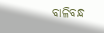ବାଳିବନ୍ଧ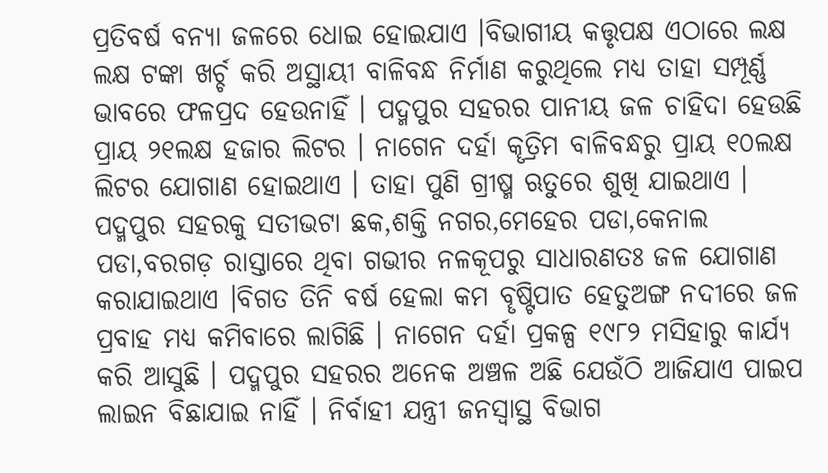ପ୍ରତିବର୍ଷ ବନ୍ୟା ଜଳରେ ଧୋଇ ହୋଇଯାଏ ।ବିଭାଗୀୟ କତ୍ତୃପକ୍ଷ ଏଠାରେ ଲକ୍ଷ ଲକ୍ଷ ଟଙ୍କା ଖର୍ଚ୍ଚ କରି ଅସ୍ଥାୟୀ ବାଳିବନ୍ଧ ନିର୍ମାଣ କରୁଥିଲେ ମଧ୍ୟ ତାହା ସମ୍ପୂର୍ଣ୍ଣ ଭାବରେ ଫଳପ୍ରଦ ହେଉନାହିଁ । ପଦ୍ମପୁର ସହରର ପାନୀୟ ଜଳ ଚାହିଦା ହେଉଛି ପ୍ରାୟ ୨୧ଲକ୍ଷ ହଜାର ଲିଟର । ନାଗେନ ଦର୍ହା କୄତ୍ରିମ ବାଳିବନ୍ଧରୁ ପ୍ରାୟ ୧୦ଲକ୍ଷ ଲିଟର ଯୋଗାଣ ହୋଇଥାଏ । ତାହା ପୁଣି ଗ୍ରୀଷ୍ମ ଋତୁରେ ଶୁଖି ଯାଇଥାଏ । ପଦ୍ମପୁର ସହରକୁ ସତୀଭଟା ଛକ,ଶକ୍ତି ନଗର,ମେହେର ପଡା,କେନାଲ ପଡା,ବରଗଡ଼ ରାସ୍ତାରେ ଥିବା ଗଭୀର ନଳକୂପରୁ ସାଧାରଣତଃ ଜଳ ଯୋଗାଣ କରାଯାଇଥାଏ ।ବିଗତ ତିନି ବର୍ଷ ହେଲା କମ ବୄଷ୍ଟିପାତ ହେତୁଅଙ୍ଗ ନଦୀରେ ଜଳ ପ୍ରବାହ ମଧ୍ୟ କମିବାରେ ଲାଗିଛି । ନାଗେନ ଦର୍ହା ପ୍ରକଳ୍ପ ୧୯୮୨ ମସିହାରୁ କାର୍ଯ୍ୟ କରି ଆସୁଛି । ପଦ୍ମପୁର ସହରର ଅନେକ ଅଞ୍ଚଳ ଅଛି ଯେଉଁଠି ଆଜିଯାଏ ପାଇପ ଲାଇନ ବିଛାଯାଇ ନାହିଁ । ନିର୍ବାହୀ ଯନ୍ତ୍ରୀ ଜନସ୍ବାସ୍ଥ ବିଭାଗ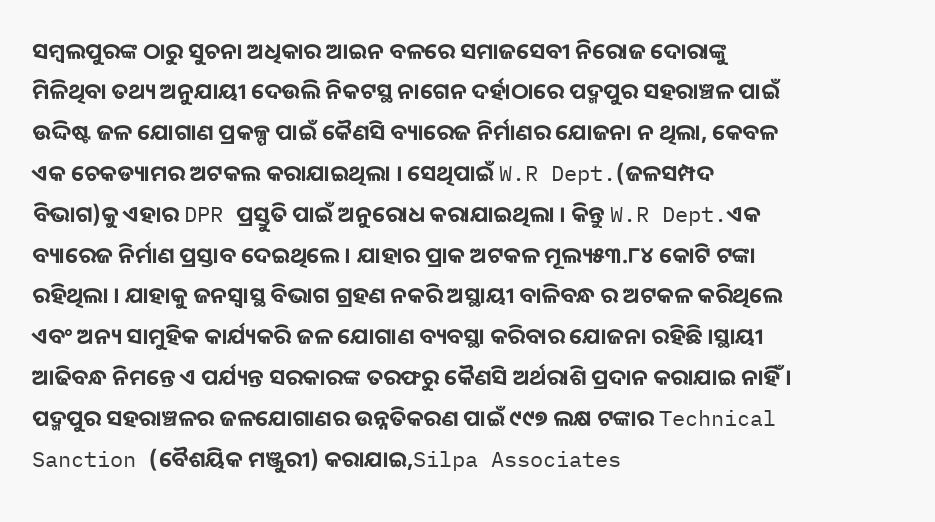ସମ୍ବଲପୁରଙ୍କ ଠାରୁ ସୁଚନା ଅଧିକାର ଆଇନ ବଳରେ ସମାଜସେବୀ ନିରୋଜ ଦୋରାଙ୍କୁ ମିଳିଥିବା ତଥ୍ୟ ଅନୁଯାୟୀ ଦେଉଲି ନିକଟସ୍ଥ ନାଗେନ ଦର୍ହାଠାରେ ପଦ୍ମପୁର ସହରାଞ୍ଚଳ ପାଇଁ ଉଦ୍ଦିଷ୍ଟ ଜଳ ଯୋଗାଣ ପ୍ରକଳ୍ପ ପାଇଁ କୈଣସି ବ୍ୟାରେଜ ନିର୍ମାଣର ଯୋଜନା ନ ଥିଲା, କେବଳ ଏକ ଚେକଡ୍ୟାମର ଅଟକଲ କରାଯାଇଥିଲା । ସେଥିପାଇଁ W.R Dept.(ଜଳସମ୍ପଦ ବିଭାଗ)କୁ ଏହାର DPR ପ୍ରସ୍ତୁତି ପାଇଁ ଅନୁରୋଧ କରାଯାଇଥିଲା । କିନ୍ତୁ W.R Dept.ଏକ ବ୍ୟାରେଜ ନିର୍ମାଣ ପ୍ରସ୍ତାବ ଦେଇଥିଲେ । ଯାହାର ପ୍ରାକ ଅଟକଳ ମୂଲ୍ୟ୫୩.୮୪ କୋଟି ଟଙ୍କା ରହିଥିଲା । ଯାହାକୁ ଜନସ୍ବାସ୍ଥ ବିଭାଗ ଗ୍ରହଣ ନକରି ଅସ୍ଥାୟୀ ବାଳିବନ୍ଧ ର ଅଟକଳ କରିଥିଲେ ଏବଂ ଅନ୍ୟ ସାମୁହିକ କାର୍ଯ୍ୟକରି ଜଳ ଯୋଗାଣ ବ୍ୟବସ୍ଥା କରିବାର ଯୋଜନା ରହିଛି ।ସ୍ଥାୟୀ ଆଢିବନ୍ଧ ନିମନ୍ତେ ଏ ପର୍ଯ୍ୟନ୍ତ ସରକାରଙ୍କ ତରଫରୁ କୈଣସି ଅର୍ଥରାଶି ପ୍ରଦାନ କରାଯାଇ ନାହିଁ । ପଦ୍ମପୁର ସହରାଞ୍ଚଳର ଜଳଯୋଗାଣର ଉନ୍ନତିକରଣ ପାଇଁ ୯୯୭ ଲକ୍ଷ ଟଙ୍କାର Technical Sanction (ବୈଶୟିକ ମଞ୍ଜୁରୀ) କରାଯାଇ,Silpa Associates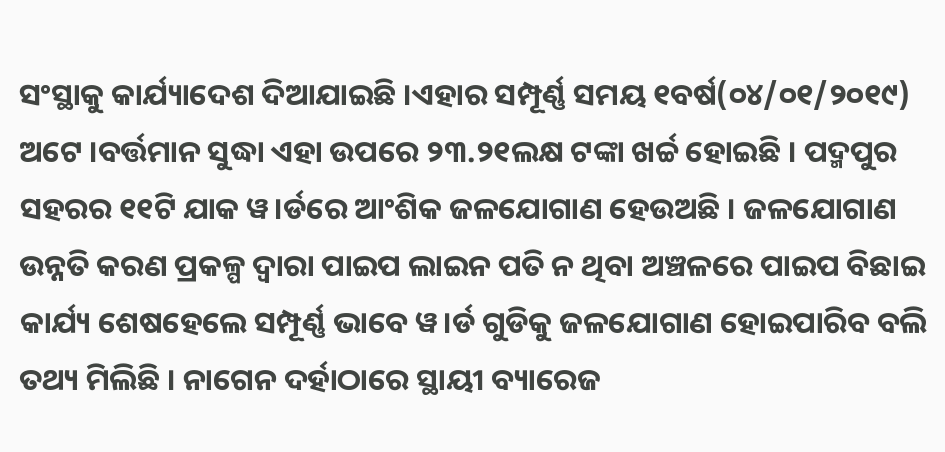ସଂସ୍ଥାକୁ କାର୍ଯ୍ୟାଦେଶ ଦିଆଯାଇଛି ।ଏହାର ସମ୍ପୂର୍ଣ୍ଣ ସମୟ ୧ବର୍ଷ(୦୪/୦୧/୨୦୧୯) ଅଟେ ।ବର୍ତ୍ତମାନ ସୁଦ୍ଧା ଏହା ଉପରେ ୨୩.୨୧ଲକ୍ଷ ଟଙ୍କା ଖର୍ଚ୍ଚ ହୋଇଛି । ପଦ୍ମପୁର ସହରର ୧୧ଟି ଯାକ ୱ।ର୍ଡରେ ଆଂଶିକ ଜଳଯୋଗାଣ ହେଉଅଛି । ଜଳଯୋଗାଣ ଉନ୍ନତି କରଣ ପ୍ରକଳ୍ପ ଦ୍ବାରା ପାଇପ ଲାଇନ ପତି ନ ଥିବା ଅଞ୍ଚଳରେ ପାଇପ ବିଛାଇ କାର୍ଯ୍ୟ ଶେଷହେଲେ ସମ୍ପୂର୍ଣ୍ଣ ଭାବେ ୱ।ର୍ଡ ଗୁଡିକୁ ଜଳଯୋଗାଣ ହୋଇପାରିବ ବଲି ତଥ୍ୟ ମିଲିଛି । ନାଗେନ ଦର୍ହାଠାରେ ସ୍ଥାୟୀ ବ୍ୟାରେଜ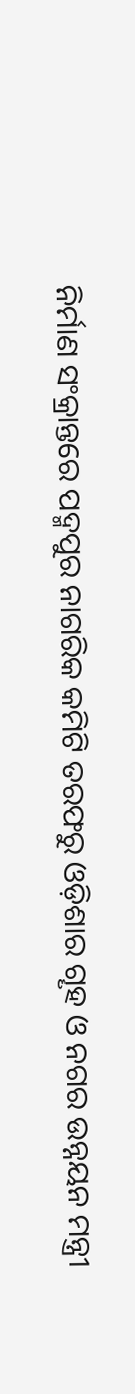ନିର୍ମାଣ ସଂକ୍ରାନ୍ତରେ ପଦ୍ମପୁର ନାଗରିକ କମିଟି ତରଫରୁ ଓଡ଼ିଶାର ଗୄହ ଓ ନଗର ଉନ୍ନୟନ ମନ୍ତ୍ରୀ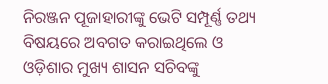ନିରଞ୍ଜନ ପୂଜାହାରୀଙ୍କୁ ଭେଟି ସମ୍ପୂର୍ଣ୍ଣ ତଥ୍ୟ ବିଷୟରେ ଅବଗତ କରାଇଥିଲେ ଓ ଓଡ଼ିଶାର ମୁଖ୍ୟ ଶାସନ ସଚିବଙ୍କୁ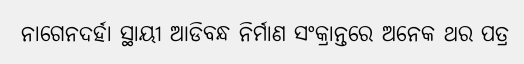ନାଗେନଦର୍ହା ସ୍ଥାୟୀ ଆଡିବନ୍ଧ ନିର୍ମାଣ ସଂକ୍ରାନ୍ତରେ ଅନେକ ଥର ପତ୍ର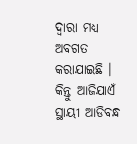ଦ୍ବାରା ମଧ୍ୟ ଅବଗତ କରାଯାଇଛି । କିନ୍ତୁ ଆଜିଯାଏଁ ସ୍ଥାୟୀ ଆଡିବନ୍ଧ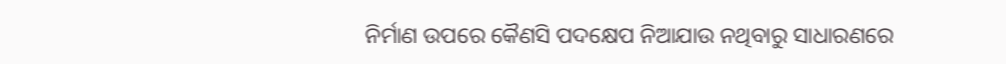ନିର୍ମାଣ ଉପରେ କୈଣସି ପଦକ୍ଷେପ ନିଆଯାଉ ନଥିବାରୁ ସାଧାରଣରେ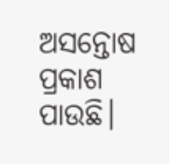ଅସନ୍ତୋଷ ପ୍ରକାଶ ପାଉଛି।